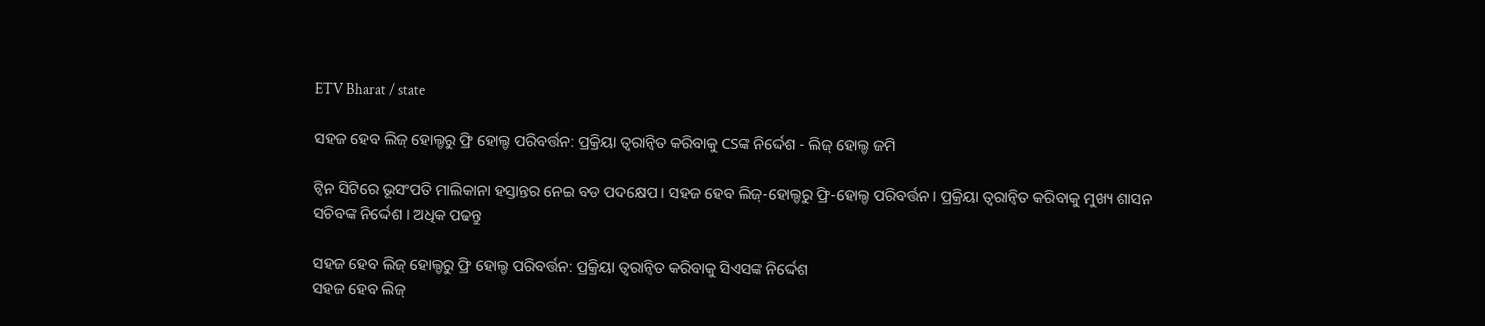ETV Bharat / state

ସହଜ ହେବ ଲିଜ୍ ହୋଲ୍ଡରୁ ଫ୍ରି ହୋଲ୍ଡ ପରିବର୍ତ୍ତନ: ପ୍ରକ୍ରିୟା ତ୍ୱରାନ୍ୱିତ କରିବାକୁ CSଙ୍କ ନିର୍ଦ୍ଦେଶ - ଲିଜ୍ ହୋଲ୍ଡ ଜମି

ଟ୍ବିନ ସିଟିରେ ଭୂସଂପତି ମାଲିକାନା ହସ୍ତାନ୍ତର ନେଇ ବଡ ପଦକ୍ଷେପ । ସହଜ ହେବ ଲିଜ୍-ହୋଲ୍ଡରୁ ଫ୍ରି-ହୋଲ୍ଡ ପରିବର୍ତ୍ତନ । ପ୍ରକ୍ରିୟା ତ୍ୱରାନ୍ୱିତ କରିବାକୁ ମୁଖ୍ୟ ଶାସନ ସଚିବଙ୍କ ନିର୍ଦ୍ଦେଶ । ଅଧିକ ପଢନ୍ତୁ

ସହଜ ହେବ ଲିଜ୍ ହୋଲ୍ଡରୁ ଫ୍ରି ହୋଲ୍ଡ ପରିବର୍ତ୍ତନ: ପ୍ରକ୍ରିୟା ତ୍ୱରାନ୍ୱିତ କରିବାକୁ ସିଏସଙ୍କ ନିର୍ଦ୍ଦେଶ
ସହଜ ହେବ ଲିଜ୍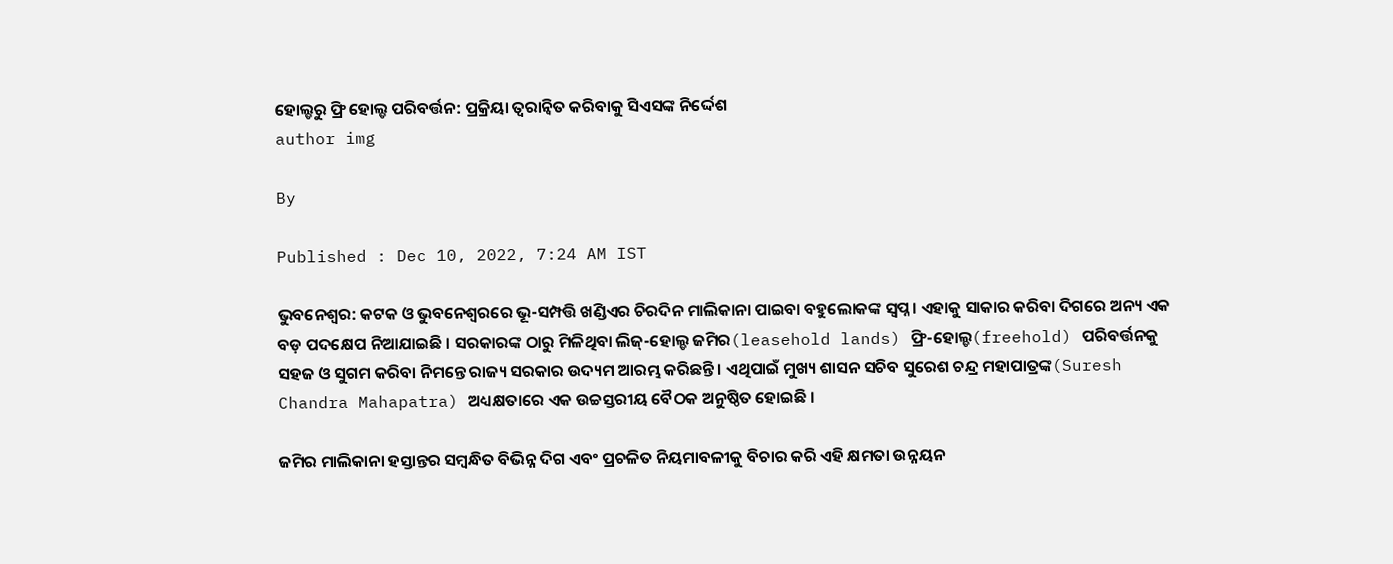ହୋଲ୍ଡରୁ ଫ୍ରି ହୋଲ୍ଡ ପରିବର୍ତ୍ତନ: ପ୍ରକ୍ରିୟା ତ୍ୱରାନ୍ୱିତ କରିବାକୁ ସିଏସଙ୍କ ନିର୍ଦ୍ଦେଶ
author img

By

Published : Dec 10, 2022, 7:24 AM IST

ଭୁବନେଶ୍ବର: କଟକ ଓ ଭୁବନେଶ୍ୱରରେ ଭୂ-ସମ୍ପତ୍ତି ଖଣ୍ଡିଏର ଚିରଦିନ ମାଲିକାନା ପାଇବା ବହୁଲୋକଙ୍କ ସ୍ୱପ୍ନ । ଏହାକୁ ସାକାର କରିବା ଦିଗରେ ଅନ୍ୟ ଏକ ବଡ଼ ପଦକ୍ଷେପ ନିଆଯାଇଛି । ସରକାରଙ୍କ ଠାରୁ ମିଳିଥିବା ଲିଜ୍-ହୋଲ୍ଡ ଜମିର(leasehold lands) ଫ୍ରି-ହୋଲ୍ଡ(freehold) ପରିବର୍ତ୍ତନକୁ ସହଜ ଓ ସୁଗମ କରିବା ନିମନ୍ତେ ରାଜ୍ୟ ସରକାର ଉଦ୍ୟମ ଆରମ୍ଭ କରିଛନ୍ତି । ଏଥିପାଇଁ ମୁଖ୍ୟ ଶାସନ ସଚିବ ସୁରେଶ ଚନ୍ଦ୍ର ମହାପାତ୍ରଙ୍କ(Suresh Chandra Mahapatra) ଅଧ୍ୟକ୍ଷତାରେ ଏକ ଉଚ୍ଚସ୍ତରୀୟ ବୈଠକ ଅନୁଷ୍ଠିତ ହୋଇଛି ।

ଜମିର ମାଲିକାନା ହସ୍ତାନ୍ତର ସମ୍ବନ୍ଧିତ ବିଭିନ୍ନ ଦିଗ ଏବଂ ପ୍ରଚଳିତ ନିୟମାବଳୀକୁ ବିଚାର କରି ଏହି କ୍ଷମତା ଉନ୍ନୟନ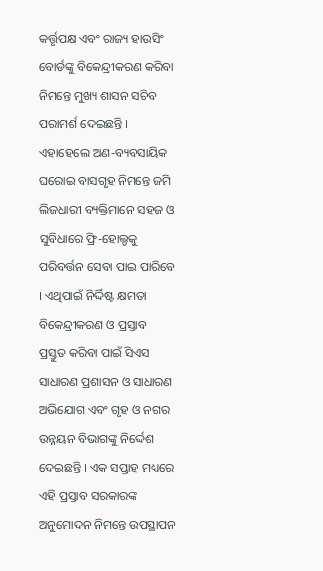କର୍ତ୍ତୃପକ୍ଷ ଏବଂ ରାଜ୍ୟ ହାଉସିଂ ବୋର୍ଡଙ୍କୁ ବିକେନ୍ଦ୍ରୀକରଣ କରିବା ନିମନ୍ତେ ମୁଖ୍ୟ ଶାସନ ସଚିବ ପରାମର୍ଶ ଦେଇଛନ୍ତି । ଏହାହେଲେ ଅଣ-ବ୍ୟବସାୟିକ ଘରୋଇ ବାସଗୃହ ନିମନ୍ତେ ଜମି ଲିଜଧାରୀ ବ୍ୟକ୍ତିମାନେ ସହଜ ଓ ସୁବିଧାରେ ଫ୍ରି-ହୋଲ୍ଡକୁ ପରିବର୍ତ୍ତନ ସେବା ପାଇ ପାରିବେ । ଏଥିପାଇଁ ନିର୍ଦ୍ଦିଷ୍ଟ କ୍ଷମତା ବିକେନ୍ଦ୍ରୀକରଣ ଓ ପ୍ରସ୍ତାବ ପ୍ରସ୍ତୁତ କରିବା ପାଇଁ ସିଏସ ସାଧାରଣ ପ୍ରଶାସନ ଓ ସାଧାରଣ ଅଭିଯୋଗ ଏବଂ ଗୃହ ଓ ନଗର ଉନ୍ନୟନ ବିଭାଗଙ୍କୁ ନିର୍ଦ୍ଦେଶ ଦେଇଛନ୍ତି । ଏକ ସପ୍ତାହ ମଧ୍ୟରେ ଏହି ପ୍ରସ୍ତାବ ସରକାରଙ୍କ ଅନୁମୋଦନ ନିମନ୍ତେ ଉପସ୍ଥାପନ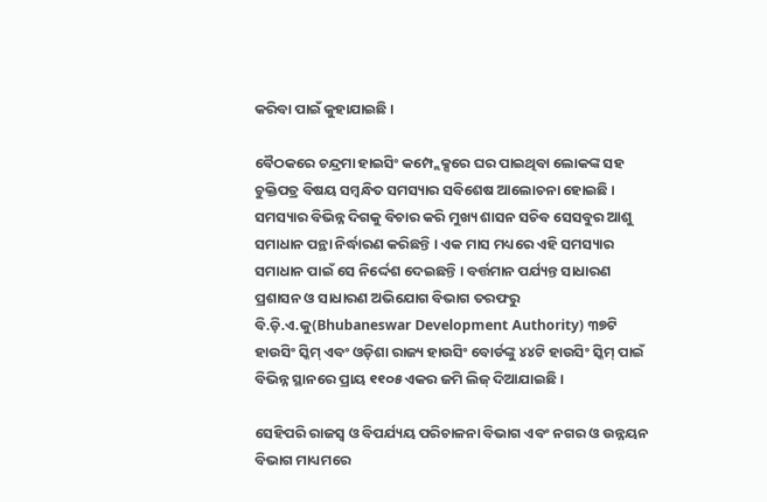କରିବା ପାଇଁ କୁହାଯାଇଛି ।

ବୈଠକରେ ଚନ୍ଦ୍ରମା ହାଇସିଂ କମ୍ପ୍ଲେକ୍ସରେ ଘର ପାଇଥିବା ଲୋକଙ୍କ ସହ ଚୁକ୍ତିପତ୍ର ବିଷୟ ସମ୍ବନ୍ଧିତ ସମସ୍ୟାର ସବିଶେଷ ଆଲୋଚନା ହୋଇଛି । ସମସ୍ୟାର ବିଭିନ୍ନ ଦିଗକୁ ବିଚାର କରି ମୁଖ୍ୟ ଶାସନ ସଚିବ ସେସବୁର ଆଶୁ ସମାଧାନ ପନ୍ଥା ନିର୍ଦ୍ଧାରଣ କରିଛନ୍ତି । ଏକ ମାସ ମଧ୍ୟରେ ଏହି ସମସ୍ୟାର ସମାଧାନ ପାଇଁ ସେ ନିର୍ଦ୍ଦେଶ ଦେଇଛନ୍ତି । ବର୍ତ୍ତମାନ ପର୍ଯ୍ୟନ୍ତ ସାଧାରଣ ପ୍ରଶାସନ ଓ ସାଧାରଣ ଅଭିଯୋଗ ବିଭାଗ ତରଫରୁ ବି.ଡ଼ି.ଏ.କୁ(Bhubaneswar Development Authority) ୩୭ଟି ହାଉସିଂ ସ୍କିମ୍ ଏବଂ ଓଡ଼ିଶା ରାଜ୍ୟ ହାଉସିଂ ବୋର୍ଡଙ୍କୁ ୪୪ଟି ହାଉସିଂ ସ୍କିମ୍ ପାଇଁ ବିଭିନ୍ନ ସ୍ଥାନରେ ପ୍ରାୟ ୧୧୦୫ ଏକର ଜମି ଲିଜ୍ ଦିଆଯାଇଛି ।

ସେହିପରି ରାଜସ୍ୱ ଓ ବିପର୍ଯ୍ୟୟ ପରିଚାଳନା ବିଭାଗ ଏବଂ ନଗର ଓ ଉନ୍ନୟନ ବିଭାଗ ମାଧ୍ୟମରେ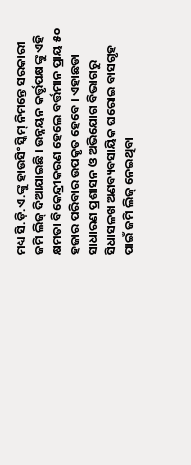ମଧ୍ୟ ସି.ଡ଼ି.ଏ.ଙ୍କୁ ହାଉସିଂ ସ୍କିମ୍ ନିମନ୍ତେ ସରକାରୀ ଜମି ଲିଜ୍ ଦିଆଯାଇଛି । ଉନ୍ନୟନ କର୍ତ୍ତୃପକ୍ଷଙ୍କୁ ଏହି କ୍ଷମତା ବିକେନ୍ଦ୍ରୀକରଣ ହେଲେ ବର୍ତ୍ତମାନ ପ୍ରାୟ ୫୦ ହଜାର ପରିବାର ଉପକୃତ ହେବେ । ଏହାଛଡା ସାଧାରଣ ପ୍ରଶାସନ ଓ ଅଭିଯୋଗ ବିଭାଗରୁ ସିଧାସଳଖ ଅଣବ୍ୟବସାୟିକ ଘରୋଇ ବାସଗୃହ ପାଇଁ ଜମି ଲିଜ୍ ନେଇଥିବା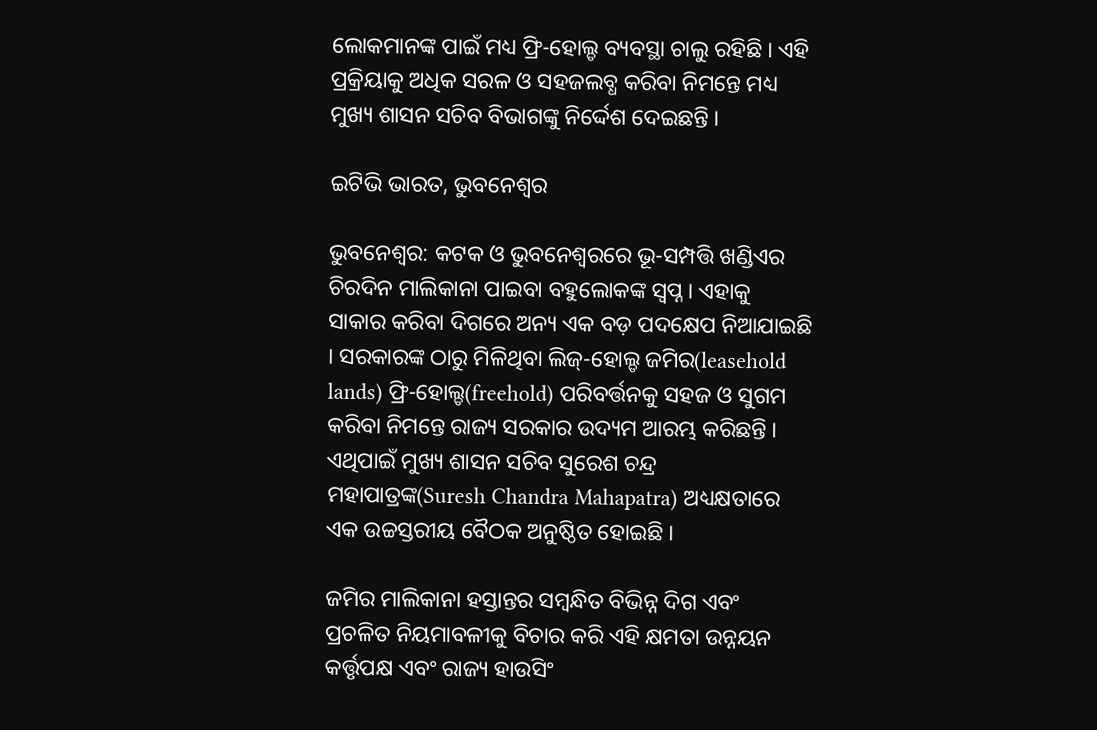ଲୋକମାନଙ୍କ ପାଇଁ ମଧ୍ୟ ଫ୍ରି-ହୋଲ୍ଡ ବ୍ୟବସ୍ଥା ଚାଲୁ ରହିଛି । ଏହି ପ୍ରକ୍ରିୟାକୁ ଅଧିକ ସରଳ ଓ ସହଜଲବ୍ଧ କରିବା ନିମନ୍ତେ ମଧ୍ୟ ମୁଖ୍ୟ ଶାସନ ସଚିବ ବିଭାଗଙ୍କୁ ନିର୍ଦ୍ଦେଶ ଦେଇଛନ୍ତି ।

ଇଟିଭି ଭାରତ, ଭୁବନେଶ୍ବର

ଭୁବନେଶ୍ବର: କଟକ ଓ ଭୁବନେଶ୍ୱରରେ ଭୂ-ସମ୍ପତ୍ତି ଖଣ୍ଡିଏର ଚିରଦିନ ମାଲିକାନା ପାଇବା ବହୁଲୋକଙ୍କ ସ୍ୱପ୍ନ । ଏହାକୁ ସାକାର କରିବା ଦିଗରେ ଅନ୍ୟ ଏକ ବଡ଼ ପଦକ୍ଷେପ ନିଆଯାଇଛି । ସରକାରଙ୍କ ଠାରୁ ମିଳିଥିବା ଲିଜ୍-ହୋଲ୍ଡ ଜମିର(leasehold lands) ଫ୍ରି-ହୋଲ୍ଡ(freehold) ପରିବର୍ତ୍ତନକୁ ସହଜ ଓ ସୁଗମ କରିବା ନିମନ୍ତେ ରାଜ୍ୟ ସରକାର ଉଦ୍ୟମ ଆରମ୍ଭ କରିଛନ୍ତି । ଏଥିପାଇଁ ମୁଖ୍ୟ ଶାସନ ସଚିବ ସୁରେଶ ଚନ୍ଦ୍ର ମହାପାତ୍ରଙ୍କ(Suresh Chandra Mahapatra) ଅଧ୍ୟକ୍ଷତାରେ ଏକ ଉଚ୍ଚସ୍ତରୀୟ ବୈଠକ ଅନୁଷ୍ଠିତ ହୋଇଛି ।

ଜମିର ମାଲିକାନା ହସ୍ତାନ୍ତର ସମ୍ବନ୍ଧିତ ବିଭିନ୍ନ ଦିଗ ଏବଂ ପ୍ରଚଳିତ ନିୟମାବଳୀକୁ ବିଚାର କରି ଏହି କ୍ଷମତା ଉନ୍ନୟନ କର୍ତ୍ତୃପକ୍ଷ ଏବଂ ରାଜ୍ୟ ହାଉସିଂ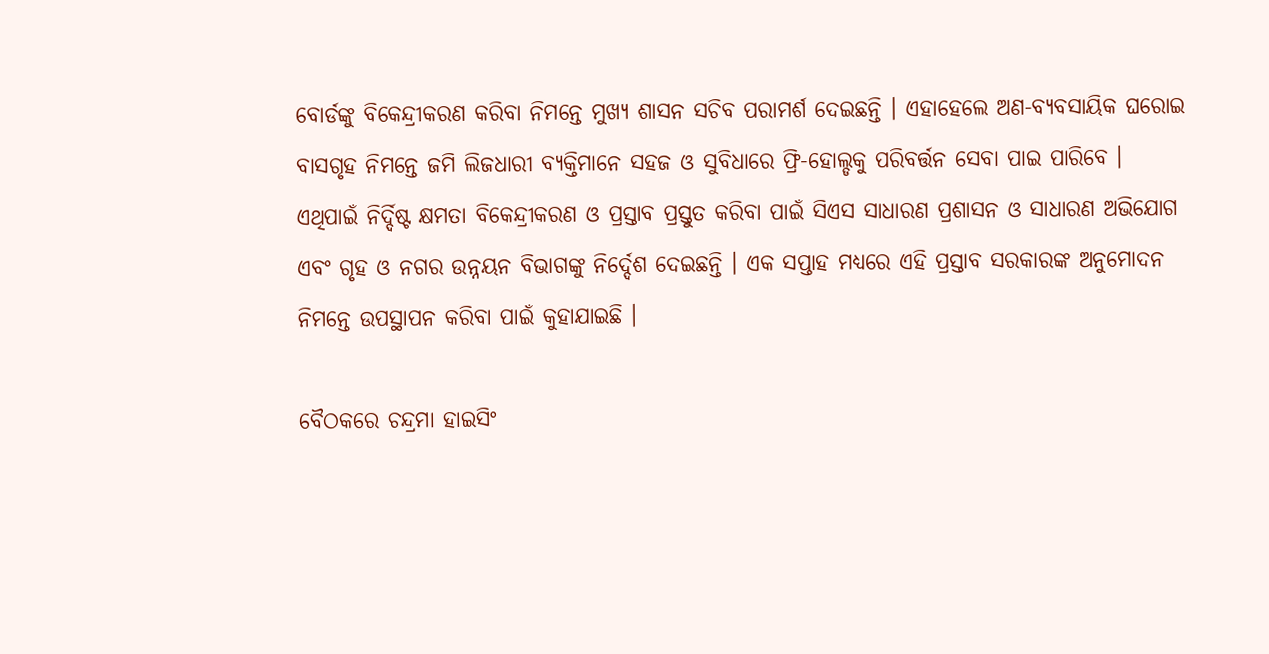ବୋର୍ଡଙ୍କୁ ବିକେନ୍ଦ୍ରୀକରଣ କରିବା ନିମନ୍ତେ ମୁଖ୍ୟ ଶାସନ ସଚିବ ପରାମର୍ଶ ଦେଇଛନ୍ତି । ଏହାହେଲେ ଅଣ-ବ୍ୟବସାୟିକ ଘରୋଇ ବାସଗୃହ ନିମନ୍ତେ ଜମି ଲିଜଧାରୀ ବ୍ୟକ୍ତିମାନେ ସହଜ ଓ ସୁବିଧାରେ ଫ୍ରି-ହୋଲ୍ଡକୁ ପରିବର୍ତ୍ତନ ସେବା ପାଇ ପାରିବେ । ଏଥିପାଇଁ ନିର୍ଦ୍ଦିଷ୍ଟ କ୍ଷମତା ବିକେନ୍ଦ୍ରୀକରଣ ଓ ପ୍ରସ୍ତାବ ପ୍ରସ୍ତୁତ କରିବା ପାଇଁ ସିଏସ ସାଧାରଣ ପ୍ରଶାସନ ଓ ସାଧାରଣ ଅଭିଯୋଗ ଏବଂ ଗୃହ ଓ ନଗର ଉନ୍ନୟନ ବିଭାଗଙ୍କୁ ନିର୍ଦ୍ଦେଶ ଦେଇଛନ୍ତି । ଏକ ସପ୍ତାହ ମଧ୍ୟରେ ଏହି ପ୍ରସ୍ତାବ ସରକାରଙ୍କ ଅନୁମୋଦନ ନିମନ୍ତେ ଉପସ୍ଥାପନ କରିବା ପାଇଁ କୁହାଯାଇଛି ।

ବୈଠକରେ ଚନ୍ଦ୍ରମା ହାଇସିଂ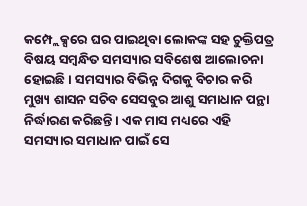କମ୍ପ୍ଲେକ୍ସରେ ଘର ପାଇଥିବା ଲୋକଙ୍କ ସହ ଚୁକ୍ତିପତ୍ର ବିଷୟ ସମ୍ବନ୍ଧିତ ସମସ୍ୟାର ସବିଶେଷ ଆଲୋଚନା ହୋଇଛି । ସମସ୍ୟାର ବିଭିନ୍ନ ଦିଗକୁ ବିଚାର କରି ମୁଖ୍ୟ ଶାସନ ସଚିବ ସେସବୁର ଆଶୁ ସମାଧାନ ପନ୍ଥା ନିର୍ଦ୍ଧାରଣ କରିଛନ୍ତି । ଏକ ମାସ ମଧ୍ୟରେ ଏହି ସମସ୍ୟାର ସମାଧାନ ପାଇଁ ସେ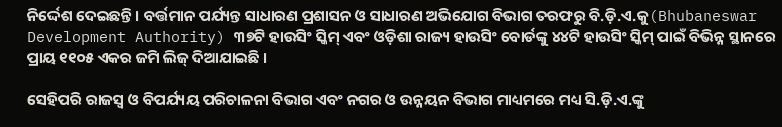ନିର୍ଦ୍ଦେଶ ଦେଇଛନ୍ତି । ବର୍ତ୍ତମାନ ପର୍ଯ୍ୟନ୍ତ ସାଧାରଣ ପ୍ରଶାସନ ଓ ସାଧାରଣ ଅଭିଯୋଗ ବିଭାଗ ତରଫରୁ ବି.ଡ଼ି.ଏ.କୁ(Bhubaneswar Development Authority) ୩୭ଟି ହାଉସିଂ ସ୍କିମ୍ ଏବଂ ଓଡ଼ିଶା ରାଜ୍ୟ ହାଉସିଂ ବୋର୍ଡଙ୍କୁ ୪୪ଟି ହାଉସିଂ ସ୍କିମ୍ ପାଇଁ ବିଭିନ୍ନ ସ୍ଥାନରେ ପ୍ରାୟ ୧୧୦୫ ଏକର ଜମି ଲିଜ୍ ଦିଆଯାଇଛି ।

ସେହିପରି ରାଜସ୍ୱ ଓ ବିପର୍ଯ୍ୟୟ ପରିଚାଳନା ବିଭାଗ ଏବଂ ନଗର ଓ ଉନ୍ନୟନ ବିଭାଗ ମାଧ୍ୟମରେ ମଧ୍ୟ ସି.ଡ଼ି.ଏ.ଙ୍କୁ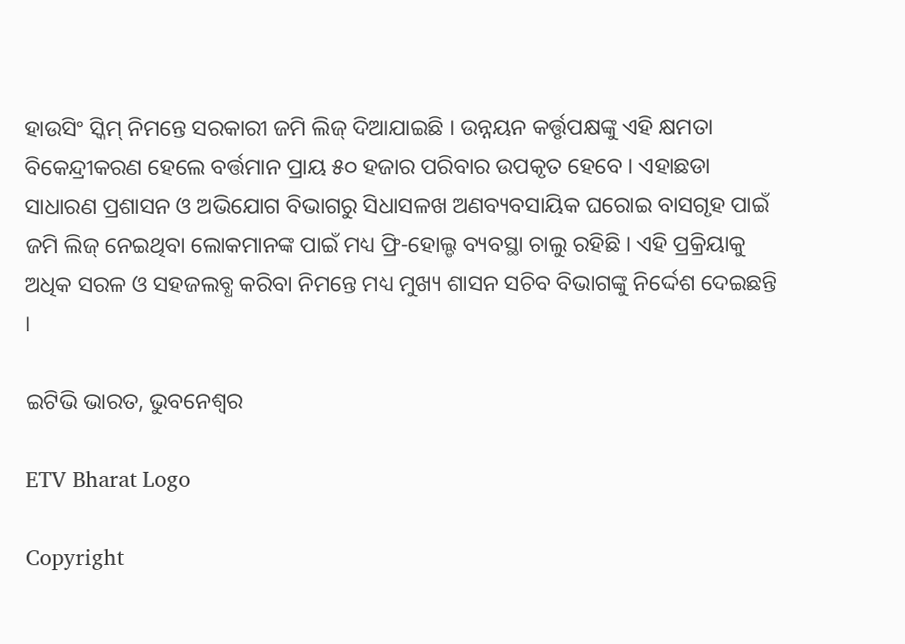ହାଉସିଂ ସ୍କିମ୍ ନିମନ୍ତେ ସରକାରୀ ଜମି ଲିଜ୍ ଦିଆଯାଇଛି । ଉନ୍ନୟନ କର୍ତ୍ତୃପକ୍ଷଙ୍କୁ ଏହି କ୍ଷମତା ବିକେନ୍ଦ୍ରୀକରଣ ହେଲେ ବର୍ତ୍ତମାନ ପ୍ରାୟ ୫୦ ହଜାର ପରିବାର ଉପକୃତ ହେବେ । ଏହାଛଡା ସାଧାରଣ ପ୍ରଶାସନ ଓ ଅଭିଯୋଗ ବିଭାଗରୁ ସିଧାସଳଖ ଅଣବ୍ୟବସାୟିକ ଘରୋଇ ବାସଗୃହ ପାଇଁ ଜମି ଲିଜ୍ ନେଇଥିବା ଲୋକମାନଙ୍କ ପାଇଁ ମଧ୍ୟ ଫ୍ରି-ହୋଲ୍ଡ ବ୍ୟବସ୍ଥା ଚାଲୁ ରହିଛି । ଏହି ପ୍ରକ୍ରିୟାକୁ ଅଧିକ ସରଳ ଓ ସହଜଲବ୍ଧ କରିବା ନିମନ୍ତେ ମଧ୍ୟ ମୁଖ୍ୟ ଶାସନ ସଚିବ ବିଭାଗଙ୍କୁ ନିର୍ଦ୍ଦେଶ ଦେଇଛନ୍ତି ।

ଇଟିଭି ଭାରତ, ଭୁବନେଶ୍ବର

ETV Bharat Logo

Copyright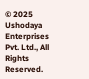© 2025 Ushodaya Enterprises Pvt. Ltd., All Rights Reserved.